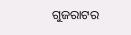ଗୁଜରାଟର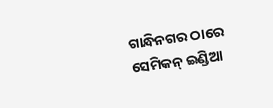ଗାନ୍ଧିନଗର ଠାରେ ସେମିକନ୍ ଇଣ୍ଡିଆ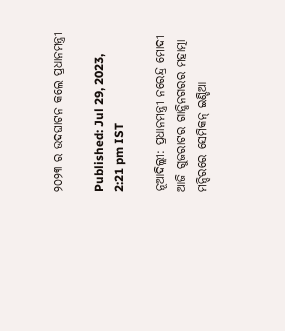୨୦୨୩ ର ଉଦଘାଟନ କଲେ ପ୍ରଧାନମନ୍ତ୍ରୀ

Published: Jul 29, 2023, 2:21 pm IST

ନୂଆଦିଲ୍ଲୀ: ପ୍ରଧାନମନ୍ତ୍ରୀ ନରେନ୍ଦ୍ର ମୋଦୀ ଆଜି ଗୁଜରାଟର ଗାନ୍ଧିନଗରର ମହାତ୍ମା ମନ୍ଦିରରେ ସେମିକନ୍ ଇଣ୍ଡିଆ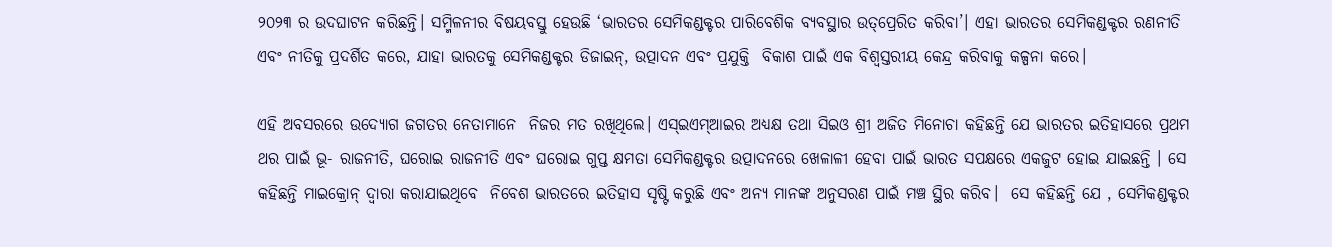୨୦୨୩ ର ଉଦଘାଟନ କରିଛନ୍ତି। ସମ୍ମିଳନୀର ବିଷୟବସ୍ତୁ ହେଉଛି ‘ଭାରତର ସେମିକଣ୍ଡକ୍ଟର ପାରିବେଶିକ ବ୍ୟବସ୍ଥାର ଉତ୍‌ପ୍ରେରିତ କରିବା’। ଏହା ଭାରତର ସେମିକଣ୍ଡକ୍ଟର ରଣନୀତି ଏବଂ ନୀତିକୁ ପ୍ରଦର୍ଶିତ କରେ, ଯାହା ଭାରତକୁ ସେମିକଣ୍ଡକ୍ଟର ଡିଜାଇନ୍‌, ଉତ୍ପାଦନ ଏବଂ ପ୍ରଯୁକ୍ତି  ବିକାଶ ପାଇଁ ଏକ ବିଶ୍ୱସ୍ତରୀୟ କେନ୍ଦ୍ର କରିବାକୁ କଳ୍ପନା କରେ।

ଏହି ଅବସରରେ ଉଦ୍ୟୋଗ ଜଗତର ନେତାମାନେ  ନିଜର ମତ ରଖିଥିଲେ। ଏସ୍‌ଇଏମ୍‌ଆଇର ଅଧ୍ୟକ୍ଷ ତଥା ସିଇଓ ଶ୍ରୀ ଅଜିତ ମିନୋଚା କହିଛନ୍ତି ଯେ ଭାରତର ଇତିହାସରେ ପ୍ରଥମ ଥର ପାଇଁ ଭୂ- ରାଜନୀତି, ଘରୋଇ ରାଜନୀତି ଏବଂ ଘରୋଇ ଗୁପ୍ତ କ୍ଷମତା ସେମିକଣ୍ଡକ୍ଟର ଉତ୍ପାଦନରେ ଖେଳାଳୀ ହେବା ପାଇଁ ଭାରତ ସପକ୍ଷରେ ଏକଜୁଟ ହୋଇ ଯାଇଛନ୍ତି । ସେ କହିଛନ୍ତି ମାଇକ୍ରୋନ୍ ଦ୍ୱାରା କରାଯାଇଥିବେ  ନିବେଶ ଭାରତରେ ଇତିହାସ ସୃଷ୍ଟି କରୁଛି ଏବଂ ଅନ୍ୟ ମାନଙ୍କ ଅନୁସରଣ ପାଇଁ ମଞ୍ଚ ସ୍ଥିର କରିବ।  ସେ କହିଛନ୍ତି ଯେ , ସେମିକଣ୍ଡକ୍ଟର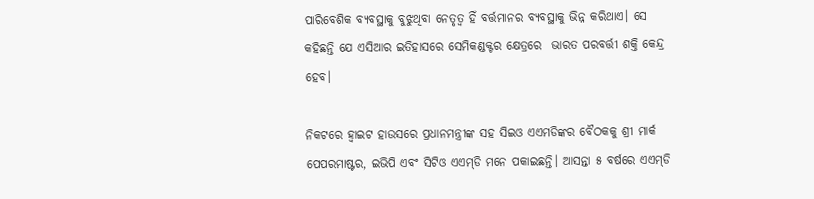ପାରିବେଶିକ ବ୍ୟବସ୍ଥାକୁ ବୁଝୁଥିବା ନେତୃତ୍ୱ ହିଁ ବର୍ତ୍ତମାନର ବ୍ୟବସ୍ଥାକୁ ଭିନ୍ନ କରିଥାଏ। ସେ କହିଛନ୍ତି ଯେ ଏସିଆର ଇତିହାସରେ ସେମିକଣ୍ଡକ୍ଟର କ୍ଷେତ୍ରରେ  ଭାରତ ପରବର୍ତ୍ତୀ ଶକ୍ତି କେନ୍ଦ୍ର ହେବ।

ନିକଟରେ ହ୍ୱାଇଟ ହାଉସରେ ପ୍ରଧାନମନ୍ତ୍ରୀଙ୍କ ସହ ସିଇଓ ଏଏମଡିଙ୍କର ବୈଠକକୁ ଶ୍ରୀ ମାର୍କ ପେପରମାଷ୍ଟର, ଇଭିପି ଏବଂ ସିଟିଓ ଏଏମ୍‌ଡି ମନେ ପକାଇଛନ୍ତି। ଆସନ୍ତା ୫ ବର୍ଷରେ ଏଏମ୍‌ଡି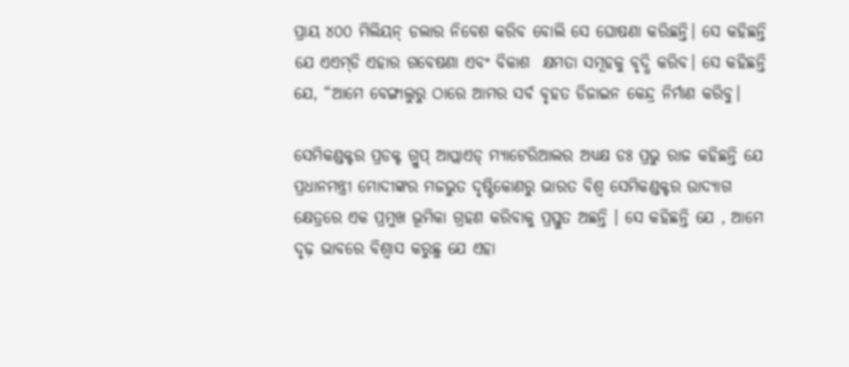ପ୍ରାୟ ୪୦୦ ମିଲିୟନ୍ ଡଲାର ନିବେଶ କରିବ ବୋଲି ସେ ଘୋଷଣା କରିଛନ୍ତି। ସେ କହିଛନ୍ତି ଯେ ଏଏମ୍‌ଡି ଏହାର ଗବେଷଣା ଏବଂ ବିକାଶ  କ୍ଷମତା ସମୂହକୁ ବୃଦ୍ଧି କରିବ। ସେ କହିଛନ୍ତି ଯେ, “ଆମେ ବେଙ୍ଗାଲୁରୁ ଠାରେ ଆମର ସର୍ବ ବୃହତ ଡିଜାଇନ କେନ୍ଦ୍ର ନିର୍ମାଣ କରିବୁ।

ସେମିକଣ୍ଡକ୍ଟର ପ୍ରଡକ୍ଟ ଗ୍ରୁପ୍ ଆପ୍ଲାଏଡ୍ ମ୍ୟାଟେରିଆଲର ଅଧ୍ୟକ୍ଷ ଡଃ ପ୍ରଭୁ ରାଜ କହିଛନ୍ତି ଯେ ପ୍ରଧାନମନ୍ତ୍ରୀ ମୋଦୀଙ୍କର ମଜଭୁତ ଦୃଷ୍ଟିକୋଣରୁ ଭାରତ ବିଶ୍ୱ ସେମିକଣ୍ଡକ୍ଟର ଉାଦ୍ୟାଗ କ୍ଷେତ୍ରରେ ଏକ ପ୍ରମୁଖ ଭୂମିକା ଗ୍ରହଣ କରିବାକୁ ପ୍ରସ୍ତୁତ ଅଛନ୍ତି । ସେ କହିଛନ୍ତି ଯେ , ଆମେ ଦୃଢ଼ ଭାବରେ ବିଶ୍ୱାସ କରୁଛୁ ଯେ ଏହା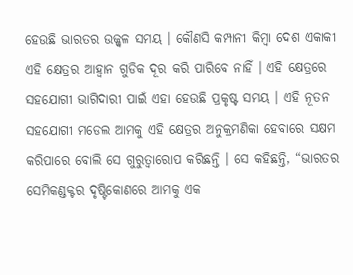ହେଉଛି ଭାରତର ଉଜ୍ଜ୍ୱଳ ସମୟ । କୌଣସି କମ୍ପାନୀ କିମ୍ବା ଦେଶ ଏକାକୀ ଏହି କ୍ଷେତ୍ରର ଆହ୍ୱାନ ଗୁଡିକ ଦୂର କରି ପାରିବେ ନାହିଁ । ଏହି କ୍ଷେତ୍ରରେ ସହଯୋଗୀ ଭାଗିଦାରୀ ପାଇଁ ଏହା ହେଉଛି ପ୍ରକୃଷ୍ଟ ସମୟ । ଏହି ନୂତନ ସହଯୋଗୀ ମଡେଲ ଆମକୁ ଏହି କ୍ଷେତ୍ରର ଅନୁକ୍ରମଣିକା ହେବାରେ ସକ୍ଷମ କରିପାରେ ବୋଲି ସେ ଗୁରୁତ୍ୱାରୋପ କରିଛନ୍ତି । ସେ କହିଛନ୍ତି, “ଭାରତର ସେମିକଣ୍ଡକ୍ଟର ଦୃଷ୍ଟିକୋଣରେ ଆମକୁ ଏକ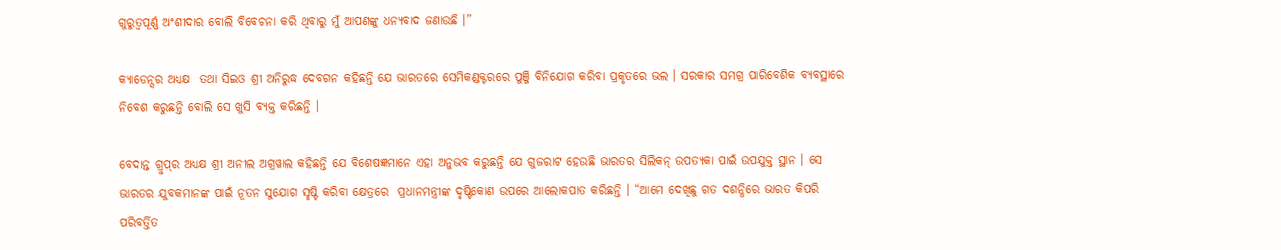ଗୁରୁତ୍ୱପୂର୍ଣ୍ଣ ଅଂଶୀଦାର ବୋଲି ବିବେଚନା କରି ଥିବାରୁ ମୁଁ ଆପଣଙ୍କୁ ଧନ୍ୟବାଦ ଜଣାଉଛି ।”

କ୍ୟାଡେନ୍ସର ଅଧ୍ୟକ୍ଷ  ତଥା ସିଇଓ ଶ୍ରୀ ଅନିରୁଦ୍ଧ ଦେବଗନ କହିଛନ୍ତି ଯେ ଭାରତରେ ସେମିକଣ୍ଡକ୍ଟରରେ ପୁଞ୍ଜି ବିନିଯୋଗ କରିବା ପ୍ରକୃତରେ ଭଲ । ସରକାର ସମଗ୍ର ପାରିବେଶିକ ବ୍ୟବସ୍ଥାରେ ନିବେଶ କରୁଛନ୍ତି ବୋଲି ସେ ଖୁସି ବ୍ୟକ୍ତ କରିଛନ୍ତି ।

ବେଦାନ୍ତ ଗ୍ରୁପ୍‌ର ଅଧ୍ୟକ୍ଷ ଶ୍ରୀ ଅନୀଲ ଅଗ୍ରୱାଲ କହିଛନ୍ତି ଯେ ବିଶେଷଜ୍ଞମାନେ ଏହା ଅନୁଭବ କରୁଛନ୍ତି ଯେ ଗୁଜରାଟ ହେଉଛି ଭାରତର ସିଲିକନ୍ ଉପତ୍ୟକା ପାଇଁ ଉପଯୁକ୍ତ ସ୍ଥାନ । ସେ ଭାରତର ଯୁବକମାନଙ୍କ ପାଇଁ ନୂତନ ସୁଯୋଗ ସୃଷ୍ଟି କରିବା କ୍ଷେତ୍ରରେ  ପ୍ରଧାନମନ୍ତ୍ରୀଙ୍କ ଦୃଷ୍ଟିକୋଣ ଉପରେ ଆଲୋକପାତ କରିଛନ୍ତି । “ଆମେ ଦେଖିଛୁ ଗତ ଦଶନ୍ଧିରେ ଭାରତ କିପରି ପରିବର୍ତ୍ତିତ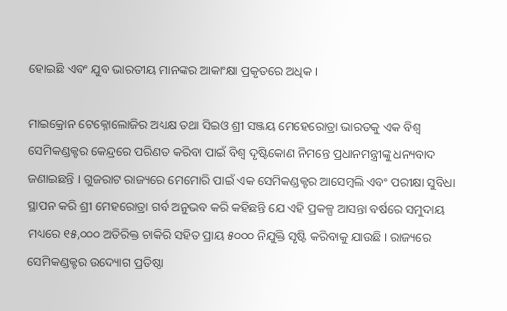ହୋଇଛି ଏବଂ ଯୁବ ଭାରତୀୟ ମାନଙ୍କର ଆକାଂକ୍ଷା ପ୍ରକୃତରେ ଅଧିକ ।

ମାଇକ୍ରୋନ ଟେକ୍ନୋଲୋଜିର ଅଧ୍ୟକ୍ଷ ତଥା ସିଇଓ ଶ୍ରୀ ସଞ୍ଜୟ ମେହେରୋତ୍ରା ଭାରତକୁ ଏକ ବିଶ୍ୱ ସେମିକଣ୍ଡକ୍ଟର କେନ୍ଦ୍ରରେ ପରିଣତ କରିବା ପାଇଁ ବିଶ୍ୱ ଦୃଷ୍ଟିକୋଣ ନିମନ୍ତେ ପ୍ରଧାନମନ୍ତ୍ରୀଙ୍କୁ ଧନ୍ୟବାଦ ଜଣାଇଛନ୍ତି । ଗୁଜରାଟ ରାଜ୍ୟରେ ମେମୋରି ପାଇଁ ଏକ ସେମିକଣ୍ଡକ୍ଟର ଆସେମ୍ବଲି ଏବଂ ପରୀକ୍ଷା ସୁବିଧା ସ୍ଥାପନ କରି ଶ୍ରୀ ମେହରୋତ୍ରା ଗର୍ବ ଅନୁଭବ କରି କହିଛନ୍ତି ଯେ ଏହି ପ୍ରକଳ୍ପ ଆସନ୍ତା ବର୍ଷରେ ସମୁଦାୟ ମଧ୍ୟରେ ୧୫,୦୦୦ ଅତିରିକ୍ତ ଚାକିରି ସହିତ ପ୍ରାୟ ୫୦୦୦ ନିଯୁକ୍ତି ସୃଷ୍ଟି କରିବାକୁ ଯାଉଛି । ରାଜ୍ୟରେ ସେମିକଣ୍ଡକ୍ଟର ଉଦ୍ୟୋଗ ପ୍ରତିଷ୍ଠା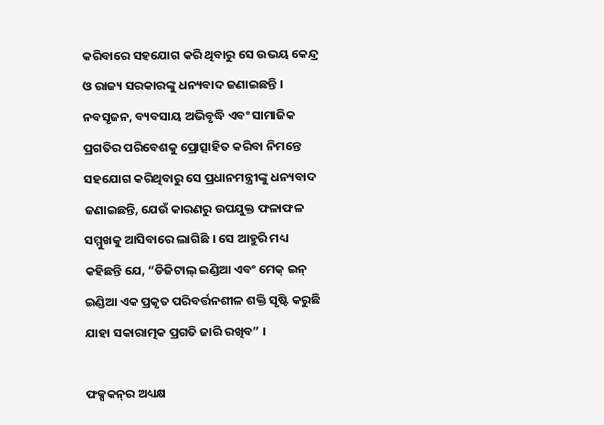କରିବାରେ ସହଯୋଗ କରି ଥିବାରୁ ସେ ଉଭୟ କେନ୍ଦ୍ର ଓ ରାଜ୍ୟ ସରକାରଙ୍କୁ ଧନ୍ୟବାଦ ଜଣାଇଛନ୍ତି । ନବସୃଜନ, ବ୍ୟବସାୟ ଅଭିବୃଦ୍ଧି ଏବଂ ସାମାଜିକ ପ୍ରଗତିର ପରିବେଶକୁ ପ୍ରୋତ୍ସାହିତ କରିବା ନିମନ୍ତେ  ସହଯୋଗ କରିଥିବାରୁ ସେ ପ୍ରଧାନମନ୍ତ୍ରୀଙ୍କୁ ଧନ୍ୟବାଦ ଜଣାଇଛନ୍ତି, ଯେଉଁ କାରଣରୁ ଉପଯୁକ୍ତ ଫଳାଫଳ ସମ୍ମୁଖକୁ ଆସିବାରେ ଲାଗିଛି । ସେ ଆହୁରି ମଧ୍ୟ କହିଛନ୍ତି ଯେ, “ଡିଜିଟାଲ୍ ଇଣ୍ଡିଆ ଏବଂ ମେକ୍ ଇନ୍ ଇଣ୍ଡିଆ ଏକ ପ୍ରକୃତ ପରିବର୍ତ୍ତନଶୀଳ ଶକ୍ତି ସୃଷ୍ଟି କରୁଛି ଯାହା ସକାରାତ୍ମକ ପ୍ରଗତି ଜାରି ରଖିବ” ।

ଫକ୍ସକନ୍‌ର ଅଧ୍ୟକ୍ଷ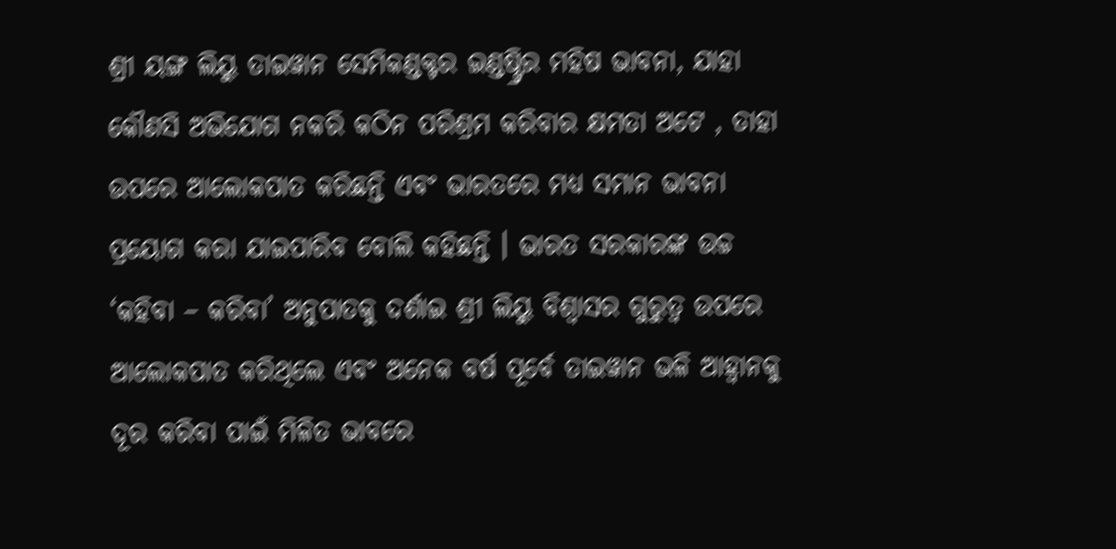ଶ୍ରୀ ୟଙ୍ଗ ଲିୟୁ ତାଇୱାନ ସେମିକଣ୍ଡକ୍ଟର ଇଣ୍ଡଷ୍ଟ୍ରିର ମହିଷ ଭାବନା, ଯାହା କୌଣସି ଅଭିଯୋଗ ନକରି କଠିନ ପରିଶ୍ରମ କରିବାର କ୍ଷମତା ଅଟେ , ତାହା ଉପରେ ଆଲୋକପାତ କରିଛନ୍ତି ଏବଂ ଭାରତରେ ମଧ୍ୟ ସମାନ ଭାବନା ପ୍ରୟୋଗ କରା ଯାଇପାରିବ ବୋଲି କହିଛନ୍ତି । ଭାରତ ସରକାରଙ୍କ ଉଚ୍ଚ ‘କହିବା – କରିବା’ ଅନୁପାତକୁ ଦର୍ଶାଇ ଶ୍ରୀ ଲିୟୁ ବିଶ୍ୱାସର ଗୁରୁତ୍ୱ ଉପରେ ଆଲୋକପାତ କରିଥିଲେ ଏବଂ ଅନେକ ବର୍ଷ ପୂର୍ବେ ତାଇୱାନ ଭଳି ଆହ୍ୱାନକୁ ଦୂର କରିବା ପାଇଁ ମିଳିତ ଭାବରେ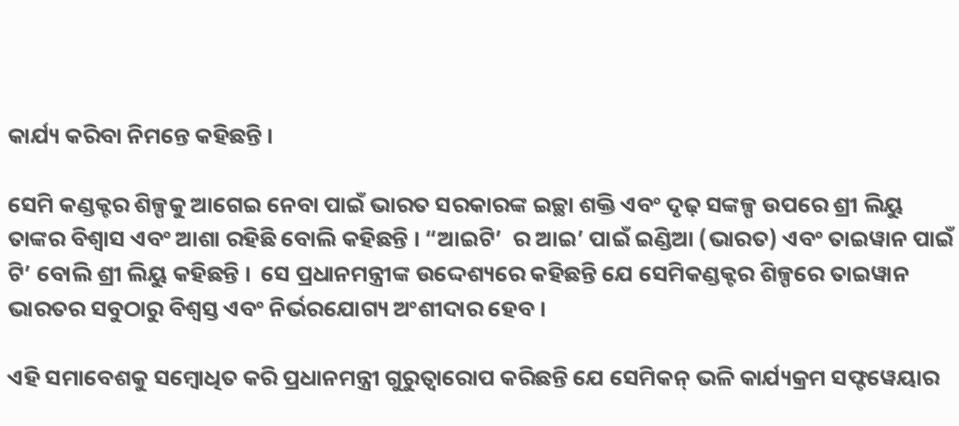କାର୍ଯ୍ୟ କରିବା ନିମନ୍ତେ କହିଛନ୍ତି ।

ସେମି କଣ୍ଡକ୍ଟର ଶିଳ୍ପକୁ ଆଗେଇ ନେବା ପାଇଁ ଭାରତ ସରକାରଙ୍କ ଇଚ୍ଛା ଶକ୍ତି ଏବଂ ଦୃଢ଼ ସଙ୍କଳ୍ପ ଉପରେ ଶ୍ରୀ ଲିୟୁ ତାଙ୍କର ବିଶ୍ୱାସ ଏବଂ ଆଶା ରହିଛି ବୋଲି କହିଛନ୍ତି । “ଆଇଟି’  ର ଆଇ’ ପାଇଁ ଇଣ୍ଡିଆ (ଭାରତ) ଏବଂ ତାଇୱାନ ପାଇଁ  ଟି’ ବୋଲି ଶ୍ରୀ ଲିୟୁ କହିଛନ୍ତି ।  ସେ ପ୍ରଧାନମନ୍ତ୍ରୀଙ୍କ ଉଦ୍ଦେଶ୍ୟରେ କହିଛନ୍ତି ଯେ ସେମିକଣ୍ଡକ୍ଟର ଶିଳ୍ପରେ ତାଇୱାନ ଭାରତର ସବୁଠାରୁ ବିଶ୍ୱସ୍ତ ଏବଂ ନିର୍ଭରଯୋଗ୍ୟ ଅଂଶୀଦାର ହେବ ।

ଏହି ସମାବେଶକୁ ସମ୍ବୋଧିତ କରି ପ୍ରଧାନମନ୍ତ୍ରୀ ଗୁରୁତ୍ୱାରୋପ କରିଛନ୍ତି ଯେ ସେମିକନ୍ ଭଳି କାର୍ଯ୍ୟକ୍ରମ ସଫ୍ଟୱେୟାର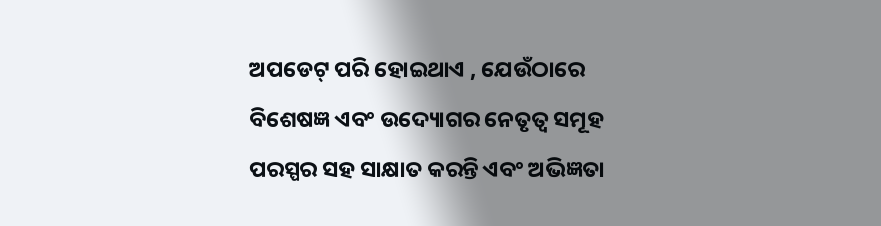ଅପଡେଟ୍ ପରି ହୋଇଥାଏ , ଯେଉଁଠାରେ ବିଶେଷଜ୍ଞ ଏବଂ ଉଦ୍ୟୋଗର ନେତୃତ୍ୱ ସମୂହ ପରସ୍ପର ସହ ସାକ୍ଷାତ କରନ୍ତି ଏବଂ ଅଭିଜ୍ଞତା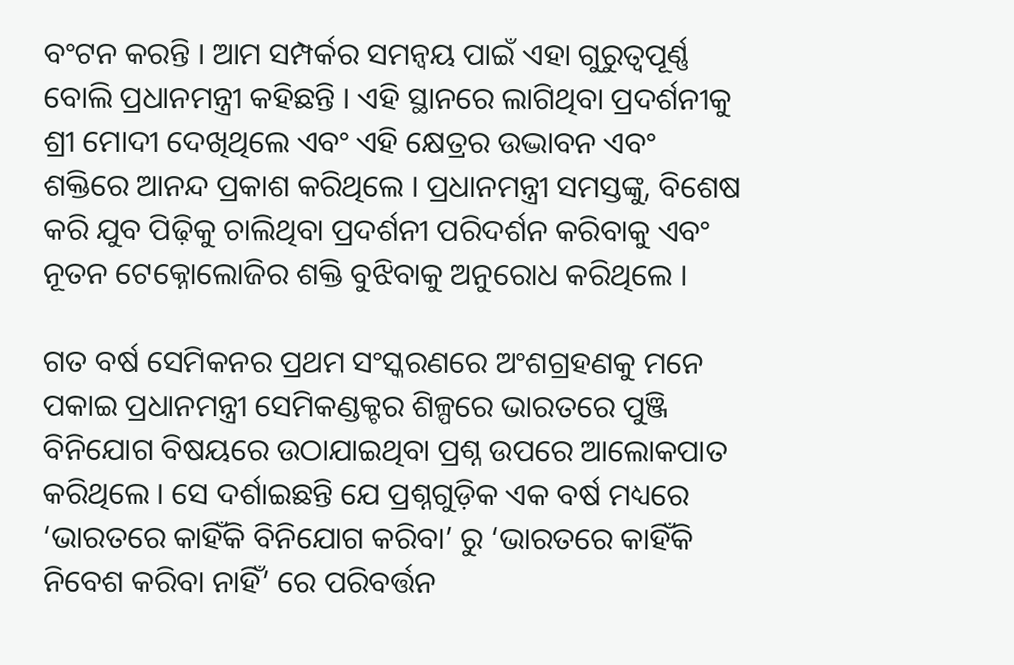ବଂଟନ କରନ୍ତି । ଆମ ସମ୍ପର୍କର ସମନ୍ୱୟ ପାଇଁ ଏହା ଗୁରୁତ୍ୱପୂର୍ଣ୍ଣ ବୋଲି ପ୍ରଧାନମନ୍ତ୍ରୀ କହିଛନ୍ତି । ଏହି ସ୍ଥାନରେ ଲାଗିଥିବା ପ୍ରଦର୍ଶନୀକୁ ଶ୍ରୀ ମୋଦୀ ଦେଖିଥିଲେ ଏବଂ ଏହି କ୍ଷେତ୍ରର ଉଦ୍ଭାବନ ଏବଂ ଶକ୍ତିରେ ଆନନ୍ଦ ପ୍ରକାଶ କରିଥିଲେ । ପ୍ରଧାନମନ୍ତ୍ରୀ ସମସ୍ତଙ୍କୁ, ବିଶେଷ କରି ଯୁବ ପିଢ଼ିକୁ ଚାଲିଥିବା ପ୍ରଦର୍ଶନୀ ପରିଦର୍ଶନ କରିବାକୁ ଏବଂ ନୂତନ ଟେକ୍ନୋଲୋଜିର ଶକ୍ତି ବୁଝିବାକୁ ଅନୁରୋଧ କରିଥିଲେ ।

ଗତ ବର୍ଷ ସେମିକନର ପ୍ରଥମ ସଂସ୍କରଣରେ ଅଂଶଗ୍ରହଣକୁ ମନେ ପକାଇ ପ୍ରଧାନମନ୍ତ୍ରୀ ସେମିକଣ୍ଡକ୍ଟର ଶିଳ୍ପରେ ଭାରତରେ ପୁଞ୍ଜି ବିନିଯୋଗ ବିଷୟରେ ଉଠାଯାଇଥିବା ପ୍ରଶ୍ନ ଉପରେ ଆଲୋକପାତ କରିଥିଲେ । ସେ ଦର୍ଶାଇଛନ୍ତି ଯେ ପ୍ରଶ୍ନଗୁଡ଼ିକ ଏକ ବର୍ଷ ମଧ୍ୟରେ ‘ଭାରତରେ କାହିଁକି ବିନିଯୋଗ କରିବା’ ରୁ ‘ଭାରତରେ କାହିଁକି ନିବେଶ କରିବା ନାହିଁ’ ରେ ପରିବର୍ତ୍ତନ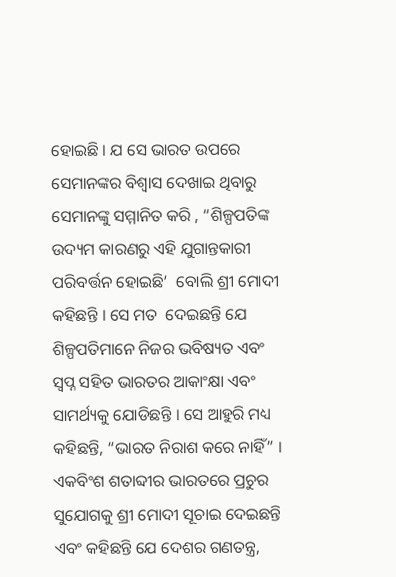ହୋଇଛି । ଯ ସେ ଭାରତ ଉପରେ ସେମାନଙ୍କର ବିଶ୍ୱାସ ଦେଖାଇ ଥିବାରୁ ସେମାନଙ୍କୁ ସମ୍ମାନିତ କରି , “ଶିଳ୍ପପତିଙ୍କ ଉଦ୍ୟମ କାରଣରୁ ଏହି ଯୁଗାନ୍ତକାରୀ ପରିବର୍ତ୍ତନ ହୋଇଛି’  ବୋଲି ଶ୍ରୀ ମୋଦୀ କହିଛନ୍ତି । ସେ ମତ  ଦେଇଛନ୍ତି ଯେ ଶିଳ୍ପପତିମାନେ ନିଜର ଭବିଷ୍ୟତ ଏବଂ ସ୍ୱପ୍ନ ସହିତ ଭାରତର ଆକାଂକ୍ଷା ଏବଂ ସାମର୍ଥ୍ୟକୁ ଯୋଡିଛନ୍ତି । ସେ ଆହୁରି ମଧ୍ୟ କହିଛନ୍ତି, “ଭାରତ ନିରାଶ କରେ ନାହିଁ” । ଏକବିଂଶ ଶତାବ୍ଦୀର ଭାରତରେ ପ୍ରଚୁର ସୁଯୋଗକୁ ଶ୍ରୀ ମୋଦୀ ସୂଚାଇ ଦେଇଛନ୍ତି ଏବଂ କହିଛନ୍ତି ଯେ ଦେଶର ଗଣତନ୍ତ୍ର,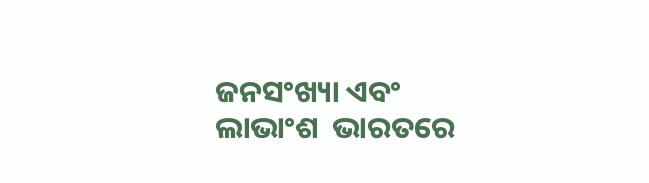ଜନସଂଖ୍ୟା ଏବଂ ଲାଭାଂଶ  ଭାରତରେ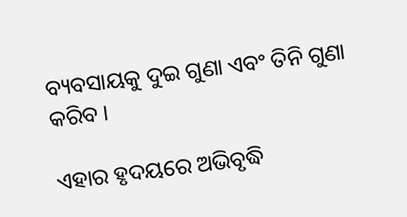ବ୍ୟବସାୟକୁ ଦୁଇ ଗୁଣା ଏବଂ ତିନି ଗୁଣା କରିବ ।

ଏହାର ହୃଦୟରେ ଅଭିବୃଦ୍ଧି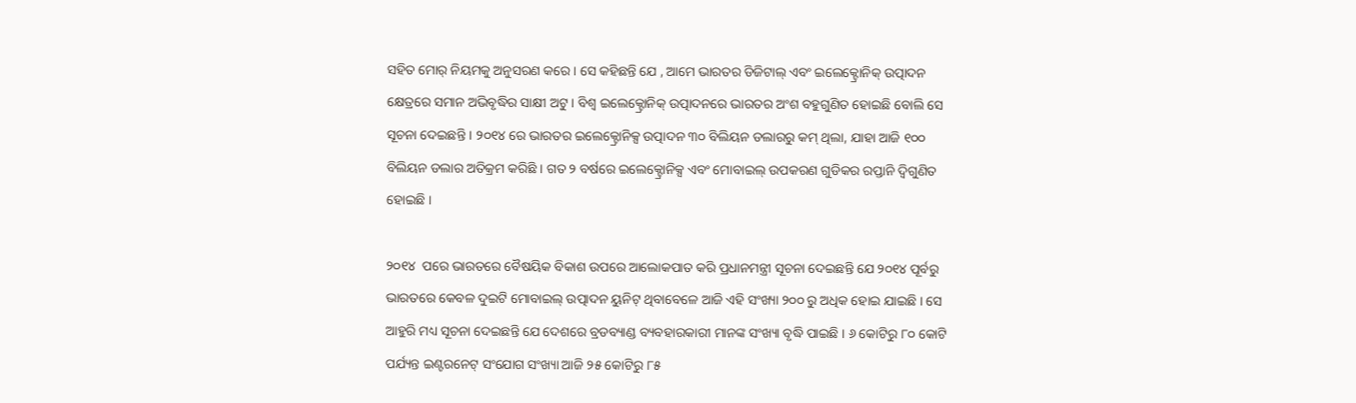ସହିତ ମୋର୍ ନିୟମକୁ ଅନୁସରଣ କରେ । ସେ କହିଛନ୍ତି ଯେ , ଆମେ ଭାରତର ଡିଜିଟାଲ୍ ଏବଂ ଇଲେକ୍ଟ୍ରୋନିକ୍ ଉତ୍ପାଦନ କ୍ଷେତ୍ରରେ ସମାନ ଅଭିବୃଦ୍ଧିର ସାକ୍ଷୀ ଅଟୁ । ବିଶ୍ୱ ଇଲେକ୍ଟ୍ରୋନିକ୍ ଉତ୍ପାଦନରେ ଭାରତର ଅଂଶ ବହୁଗୁଣିତ ହୋଇଛି ବୋଲି ସେ ସୂଚନା ଦେଇଛନ୍ତି । ୨୦୧୪ ରେ ଭାରତର ଇଲେକ୍ଟ୍ରୋନିକ୍ସ ଉତ୍ପାଦନ ୩୦ ବିଲିୟନ ଡଲାରରୁ କମ୍ ଥିଲା, ଯାହା ଆଜି ୧୦୦ ବିଲିୟନ ଡଲାର ଅତିକ୍ରମ କରିଛି । ଗତ ୨ ବର୍ଷରେ ଇଲେକ୍ଟ୍ରୋନିକ୍ସ ଏବଂ ମୋବାଇଲ୍ ଉପକରଣ ଗୁଡିକର ରପ୍ତାନି ଦ୍ୱିଗୁଣିତ ହୋଇଛି ।

୨୦୧୪  ପରେ ଭାରତରେ ବୈଷୟିକ ବିକାଶ ଉପରେ ଆଲୋକପାତ କରି ପ୍ରଧାନମନ୍ତ୍ରୀ ସୂଚନା ଦେଇଛନ୍ତି ଯେ ୨୦୧୪ ପୂର୍ବରୁ ଭାରତରେ କେବଳ ଦୁଇଟି ମୋବାଇଲ୍ ଉତ୍ପାଦନ ୟୁନିଟ୍ ଥିବାବେଳେ ଆଜି ଏହି ସଂଖ୍ୟା ୨୦୦ ରୁ ଅଧିକ ହୋଇ ଯାଇଛି । ସେ ଆହୁରି ମଧ୍ୟ ସୂଚନା ଦେଇଛନ୍ତି ଯେ ଦେଶରେ ବ୍ରଡବ୍ୟାଣ୍ଡ ବ୍ୟବହାରକାରୀ ମାନଙ୍କ ସଂଖ୍ୟା ବୃଦ୍ଧି ପାଇଛି । ୬ କୋଟିରୁ ୮୦ କୋଟି ପର୍ଯ୍ୟନ୍ତ ଇଣ୍ଟରନେଟ୍ ସଂଯୋଗ ସଂଖ୍ୟା ଆଜି ୨୫ କୋଟିରୁ ୮୫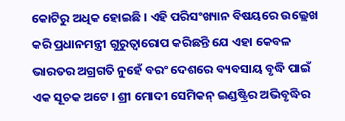କୋଟିରୁ ଅଧିକ ହୋଇଛି । ଏହି ପରିସଂଖ୍ୟାନ ବିଷୟରେ ଉଲ୍ଲେଖ କରି ପ୍ରଧାନମନ୍ତ୍ରୀ ଗୁରୁତ୍ୱାରୋପ କରିଛନ୍ତି ଯେ ଏହା କେବଳ ଭାରତର ଅଗ୍ରଗତି ନୁହେଁ ବରଂ ଦେଶରେ ବ୍ୟବସାୟ ବୃଦ୍ଧି ପାଇଁ ଏକ ସୂଚକ ଅଟେ । ଶ୍ରୀ ମୋଦୀ ସେମିକନ୍ ଇଣ୍ଡଷ୍ଟ୍ରିର ଅଭିବୃଦ୍ଧିର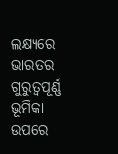ଲକ୍ଷ୍ୟରେ ଭାରତର ଗୁରୁତ୍ୱପୂର୍ଣ୍ଣ ଭୂମିକା ଉପରେ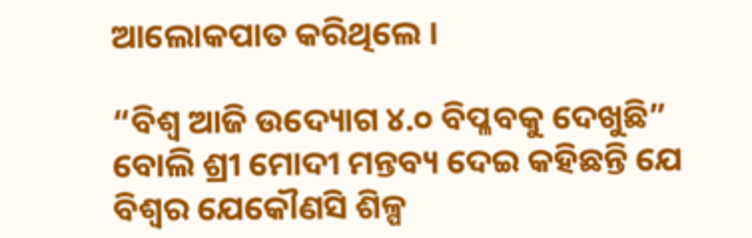ଆଲୋକପାତ କରିଥିଲେ ।

“ବିଶ୍ୱ ଆଜି ଉଦ୍ୟୋଗ ୪.୦ ବିପ୍ଳବକୁ ଦେଖୁଛି” ବୋଲି ଶ୍ରୀ ମୋଦୀ ମନ୍ତବ୍ୟ ଦେଇ କହିଛନ୍ତି ଯେ ବିଶ୍ୱର ଯେକୌଣସି ଶିଳ୍ପ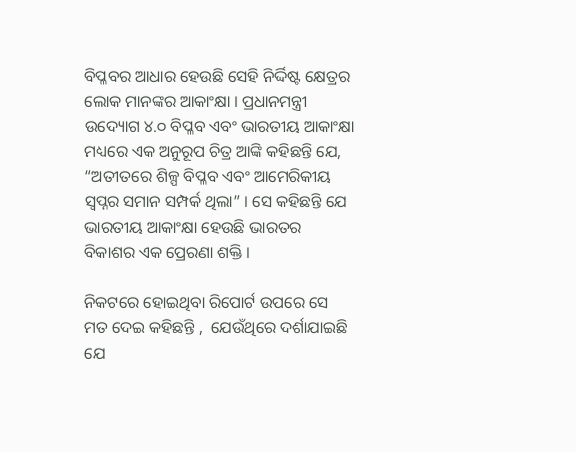ବିପ୍ଳବର ଆଧାର ହେଉଛି ସେହି ନିର୍ଦ୍ଦିଷ୍ଟ କ୍ଷେତ୍ରର ଲୋକ ମାନଙ୍କର ଆକାଂକ୍ଷା । ପ୍ରଧାନମନ୍ତ୍ରୀ  ଉଦ୍ୟୋଗ ୪.୦ ବିପ୍ଳବ ଏବଂ ଭାରତୀୟ ଆକାଂକ୍ଷା ମଧ୍ୟରେ ଏକ ଅନୁରୂପ ଚିତ୍ର ଆଙ୍କି କହିଛନ୍ତି ଯେ, “ଅତୀତରେ ଶିଳ୍ପ ବିପ୍ଳବ ଏବଂ ଆମେରିକୀୟ ସ୍ୱପ୍ନର ସମାନ ସମ୍ପର୍କ ଥିଲା” । ସେ କହିଛନ୍ତି ଯେ ଭାରତୀୟ ଆକାଂକ୍ଷା ହେଉଛି ଭାରତର ବିକାଶର ଏକ ପ୍ରେରଣା ଶକ୍ତି ।

ନିକଟରେ ହୋଇଥିବା ରିପୋର୍ଟ ଉପରେ ସେ ମତ ଦେଇ କହିଛନ୍ତି ,  ଯେଉଁଥିରେ ଦର୍ଶାଯାଇଛି ଯେ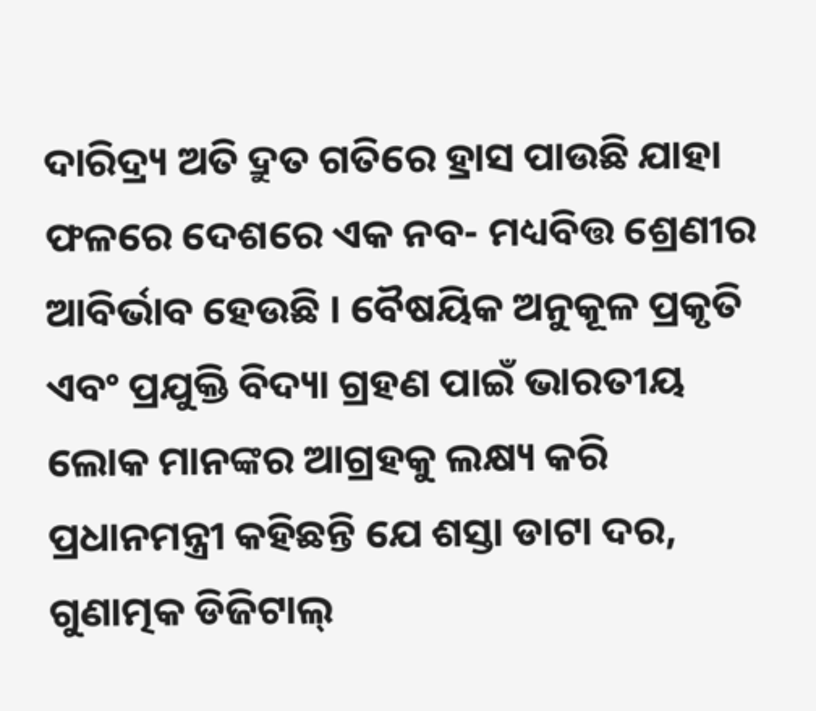ଦାରିଦ୍ର‌୍ୟ ଅତି ଦ୍ରୁତ ଗତିରେ ହ୍ରାସ ପାଉଛି ଯାହା ଫଳରେ ଦେଶରେ ଏକ ନବ- ମଧ୍ୟବିତ୍ତ ଶ୍ରେଣୀର ଆବିର୍ଭାବ ହେଉଛି । ବୈଷୟିକ ଅନୁକୂଳ ପ୍ରକୃତି ଏବଂ ପ୍ରଯୁକ୍ତି ବିଦ୍ୟା ଗ୍ରହଣ ପାଇଁ ଭାରତୀୟ ଲୋକ ମାନଙ୍କର ଆଗ୍ରହକୁ ଲକ୍ଷ୍ୟ କରି ପ୍ରଧାନମନ୍ତ୍ରୀ କହିଛନ୍ତି ଯେ ଶସ୍ତା ଡାଟା ଦର, ଗୁଣାତ୍ମକ ଡିଜିଟାଲ୍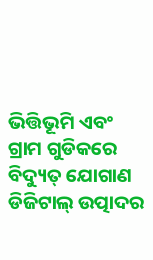ଭିତ୍ତିଭୂମି ଏବଂ ଗ୍ରାମ ଗୁଡିକରେ ବିଦ୍ୟୁତ୍ ଯୋଗାଣ ଡିଜିଟାଲ୍ ଉତ୍ପାଦର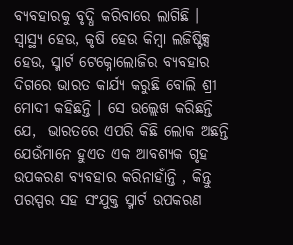ବ୍ୟବହାରକୁ ବୃଦ୍ଧି କରିବାରେ ଲାଗିଛି । ସ୍ୱାସ୍ଥ୍ୟ ହେଉ, କୃଷି ହେଉ କିମ୍ବା ଲଜିଷ୍ଟିକ୍ସ ହେଉ, ସ୍ମାର୍ଟ ଟେକ୍ନୋଲୋଜିର ବ୍ୟବହାର ଦିଗରେ ଭାରତ କାର୍ଯ୍ୟ କରୁଛି ବୋଲି ଶ୍ରୀ ମୋଦୀ କହିଛନ୍ତି । ସେ ଉଲ୍ଲେଖ କରିଛନ୍ତି ଯେ,  ଭାରତରେ ଏପରି କିଛି ଲୋକ ଅଛନ୍ତି ଯେଉଁମାନେ ହୁଏତ ଏକ ଆବଶ୍ୟକ ଗୃହ ଉପକରଣ ବ୍ୟବହାର କରିନାହାଁନ୍ତି , କିନ୍ତୁ ପରସ୍ପର ସହ ସଂଯୁକ୍ତ ସ୍ମାର୍ଟ ଉପକରଣ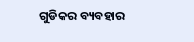ଗୁଡିକର ବ୍ୟବହାର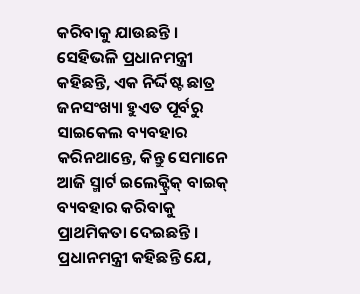କରିବାକୁ ଯାଉଛନ୍ତି । ସେହିଭଳି ପ୍ରଧାନମନ୍ତ୍ରୀ କହିଛନ୍ତି, ଏକ ନିର୍ଦ୍ଦିଷ୍ଟ ଛାତ୍ର ଜନସଂଖ୍ୟା ହୁଏତ ପୂର୍ବରୁ ସାଇକେଲ ବ୍ୟବହାର କରିନଥାନ୍ତେ, କିନ୍ତୁ ସେମାନେ ଆଜି ସ୍ମାର୍ଟ ଇଲେକ୍ଟ୍ରିକ୍ ବାଇକ୍ ବ୍ୟବହାର କରିବାକୁ ପ୍ରାଥମିକତା ଦେଇଛନ୍ତି । ପ୍ରଧାନମନ୍ତ୍ରୀ କହିଛନ୍ତି ଯେ,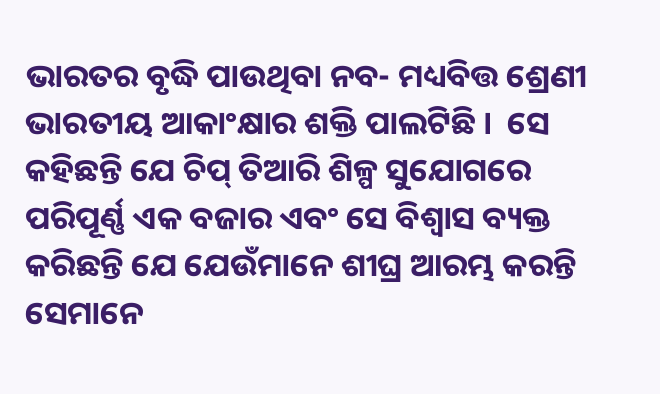ଭାରତର ବୃଦ୍ଧି ପାଉଥିବା ନବ- ମଧ୍ୟବିତ୍ତ ଶ୍ରେଣୀ ଭାରତୀୟ ଆକାଂକ୍ଷାର ଶକ୍ତି ପାଲଟିଛି ।  ସେ କହିଛନ୍ତି ଯେ ଚିପ୍ ତିଆରି ଶିଳ୍ପ ସୁଯୋଗରେ ପରିପୂର୍ଣ୍ଣ ଏକ ବଜାର ଏବଂ ସେ ବିଶ୍ୱାସ ବ୍ୟକ୍ତ କରିଛନ୍ତି ଯେ ଯେଉଁମାନେ ଶୀଘ୍ର ଆରମ୍ଭ କରନ୍ତି ସେମାନେ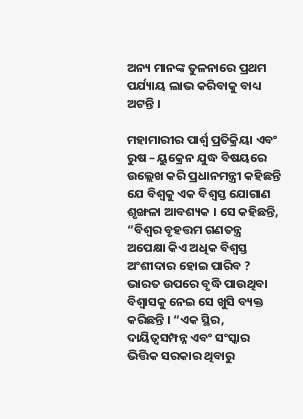ଅନ୍ୟ ମାନଙ୍କ ତୁଳନାରେ ପ୍ରଥମ ପର୍ଯ୍ୟାୟ ଲାଭ କରିବାକୁ ବାଧ୍ୟ ଅଟନ୍ତି ।

ମହାମାରୀର ପାର୍ଶ୍ୱ ପ୍ରତିକ୍ରିୟା ଏବଂ ରୁଷ – ୟୁକ୍ରେନ ଯୁଦ୍ଧ ବିଷୟରେ ଉଲ୍ଲେଖ କରି ପ୍ରଧାନମନ୍ତ୍ରୀ କହିଛନ୍ତି ଯେ ବିଶ୍ୱକୁ ଏକ ବିଶ୍ୱସ୍ତ ଯୋଗାଣ ଶୃଙ୍ଖଳା ଆବଶ୍ୟକ । ସେ କହିଛନ୍ତି, “ବିଶ୍ୱର ବୃହତ୍ତମ ଗଣତନ୍ତ୍ର ଅପେକ୍ଷା କିଏ ଅଧିକ ବିଶ୍ୱସ୍ତ ଅଂଶୀଦାର ହୋଇ ପାରିବ ? ଭାରତ ଉପରେ ବୃଦ୍ଧି ପାଉଥିବା ବିଶ୍ୱାସକୁ ନେଇ ସେ ଖୁସି ବ୍ୟକ୍ତ କରିଛନ୍ତି । “ଏକ ସ୍ଥିର, ଦାୟିତ୍ୱସମ୍ପନ୍ନ ଏବଂ ସଂସ୍କାର ଭିତ୍ତିକ ସରକାର ଥିବାରୁ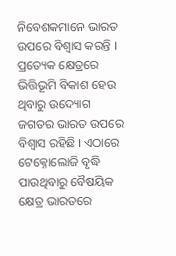ନିବେଶକମାନେ ଭାରତ ଉପରେ ବିଶ୍ୱାସ କରନ୍ତି । ପ୍ରତ୍ୟେକ କ୍ଷେତ୍ରରେ ଭିତ୍ତିଭୂମି ବିକାଶ ହେଉ ଥିବାରୁ ଉଦ୍ୟୋଗ ଜଗତର ଭାରତ ଉପରେ ବିଶ୍ୱାସ ରହିଛି । ଏଠାରେ ଟେକ୍ନୋଲୋଜି ବୃଦ୍ଧି ପାଉଥିବାରୁ ବୈଷୟିକ କ୍ଷେତ୍ର ଭାରତରେ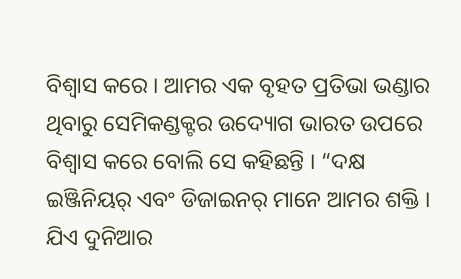ବିଶ୍ୱାସ କରେ । ଆମର ଏକ ବୃହତ ପ୍ରତିଭା ଭଣ୍ଡାର ଥିବାରୁ ସେମିକଣ୍ଡକ୍ଟର ଉଦ୍ୟୋଗ ଭାରତ ଉପରେ ବିଶ୍ୱାସ କରେ ବୋଲି ସେ କହିଛନ୍ତି । “ଦକ୍ଷ ଇଞ୍ଜିନିୟର୍ ଏବଂ ଡିଜାଇନର୍ ମାନେ ଆମର ଶକ୍ତି । ଯିଏ ଦୁନିଆର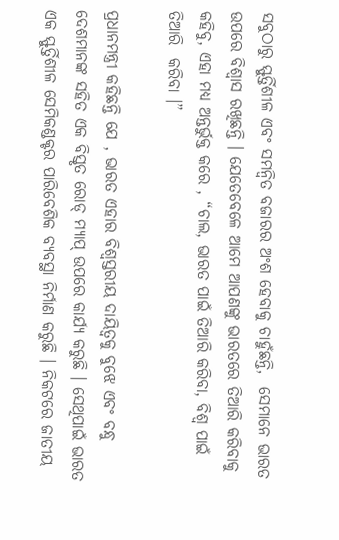ସବୁଠାରୁ ସ୍ଫୁର୍ତ୍ତିଶୀଳ ଏବଂ ସମନ୍ୱିତ ବଜାରର ଅଂଶ ହେବାକୁ ଚାହୁଁଛନ୍ତି,  ସେମାନେ ଭାରତ ଉପରେ ବିଶ୍ୱାସ ରଖିଛନ୍ତି । ଯେତେବେଳେ ଆମେ ଆପଣଙ୍କୁ ଭାରତରେ ତିଆରି କରିବାକୁ କହିବୁ, ଏହା ମଧ୍ୟ ଅନ୍ତର୍ଭୁକ୍ତ କରେ , “ଚାଲ, ଭାରତ ପାଇଁ ତିଆରି କରିବା, ବିଶ୍ୱ ପାଇଁ ତିଆରି  କରିବା ।”

ପ୍ରଧାନମନ୍ତ୍ରୀ କହିଛନ୍ତି ଯେ , ଭାରତ ଏହାର ବିଶ୍ୱସ୍ତରୀୟ ଦାୟିତ୍ୱକୁ ବୁଝେ ଏବଂ ବନ୍ଧୁ ଦେଶମାନଙ୍କ ସହିତ ଏକ ବିସ୍ତୃତ ରୋଡ୍ ମ୍ୟାପ୍ ଉପରେ କାର୍ଯ୍ୟ କରୁଛି । ସେଥିପାଇଁ ଭାରତ ଏକ ସ୍ଫୁର୍ତ୍ତିଶୀଳ ସେମିକଣ୍ଡକ୍ଟର ପାରିବେଶିକ ବ୍ୟବସ୍ଥା ନିର୍ମାଣ କରୁଛି । ନିକଟରେ ଜାତୀୟ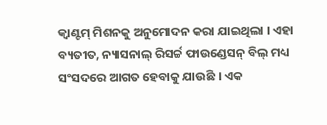କ୍ୱାଣ୍ଟମ୍ ମିଶନକୁ ଅନୁମୋଦନ କରା ଯାଇଥିଲା । ଏହା ବ୍ୟତୀତ, ନ୍ୟାସନାଲ୍ ରିସର୍ଚ୍ଚ ଫାଉଣ୍ଡେସନ୍ ବିଲ୍ ମଧ୍ୟ ସଂସଦରେ ଆଗତ ହେବାକୁ ଯାଉଛି । ଏକ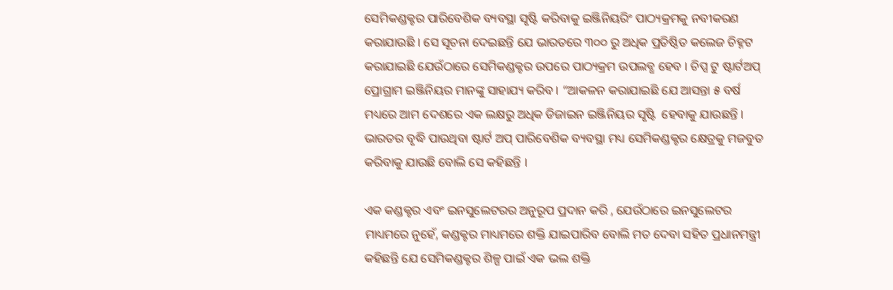ସେମିକଣ୍ଡକ୍ଟର ପାରିବେଶିକ ବ୍ୟବସ୍ଥା ସୃଷ୍ଟି କରିବାକୁ ଇଞ୍ଜିନିୟରିଂ ପାଠ୍ୟକ୍ରମକୁ ନବୀକରଣ କରାଯାଉଛି । ସେ ସୂଚନା ଦେଇଛନ୍ତି ଯେ ଭାରତରେ ୩୦୦ ରୁ ଅଧିକ ପ୍ରତିଷ୍ଠିତ କଲେଜ ଚିହ୍ନଟ କରାଯାଇଛି ଯେଉଁଠାରେ ସେମିକଣ୍ଡକ୍ଟର ଉପରେ ପାଠ୍ୟକ୍ରମ ଉପଲବ୍ଧ ହେବ । ଚିପ୍ସ ଟୁ ଷ୍ଟାର୍ଟଅପ୍ ପ୍ରୋଗ୍ରାମ ଇଞ୍ଜିନିୟର ମାନଙ୍କୁ ସାହାଯ୍ୟ କରିବ । “ଆକଳନ କରାଯାଇଛି ଯେ ଆସନ୍ତା ୫ ବର୍ଷ ମଧ୍ୟରେ ଆମ ଦେଶରେ ଏକ ଲକ୍ଷରୁ ଅଧିକ ଡିଜାଇନ ଇଞ୍ଜିନିୟର ସୃଷ୍ଟି  ହେବାକୁ ଯାଉଛନ୍ତି । ଭାରତର ବୃଦ୍ଧି ପାଉଥିବା ଷ୍ଟାର୍ଟ ଅପ୍ ପାରିବେଶିକ ବ୍ୟବସ୍ଥା ମଧ୍ୟ ସେମିକଣ୍ଡକ୍ଟର କ୍ଷେତ୍ରକୁ ମଜବୁତ କରିବାକୁ ଯାଉଛି ବୋଲି ସେ କହିଛନ୍ତି ।

ଏକ କଣ୍ଡକ୍ଟର ଏବଂ ଇନସୁଲେଟରର ଅନୁରୂପ ପ୍ରଦାନ କରି , ଯେଉଁଠାରେ ଇନସୁଲେଟର ମାଧ୍ୟମରେ ନୁହେଁ, କଣ୍ଡକ୍ଟର ମାଧ୍ୟମରେ ଶକ୍ତି ଯାଇପାରିବ ବୋଲି ମତ ଦେବା ସହିତ ପ୍ରଧାନମନ୍ତ୍ରୀ କହିଛନ୍ତି ଯେ ସେମିକଣ୍ଡକ୍ଟର ଶିଳ୍ପ ପାଇଁ ଏକ ଭଲ ଶକ୍ତି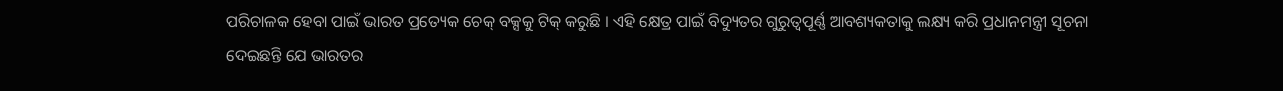ପରିଚାଳକ ହେବା ପାଇଁ ଭାରତ ପ୍ରତ୍ୟେକ ଚେକ୍ ବକ୍ସକୁ ଟିକ୍ କରୁଛି । ଏହି କ୍ଷେତ୍ର ପାଇଁ ବିଦ୍ୟୁତର ଗୁରୁତ୍ୱପୂର୍ଣ୍ଣ ଆବଶ୍ୟକତାକୁ ଲକ୍ଷ୍ୟ କରି ପ୍ରଧାନମନ୍ତ୍ରୀ ସୂଚନା ଦେଇଛନ୍ତି ଯେ ଭାରତର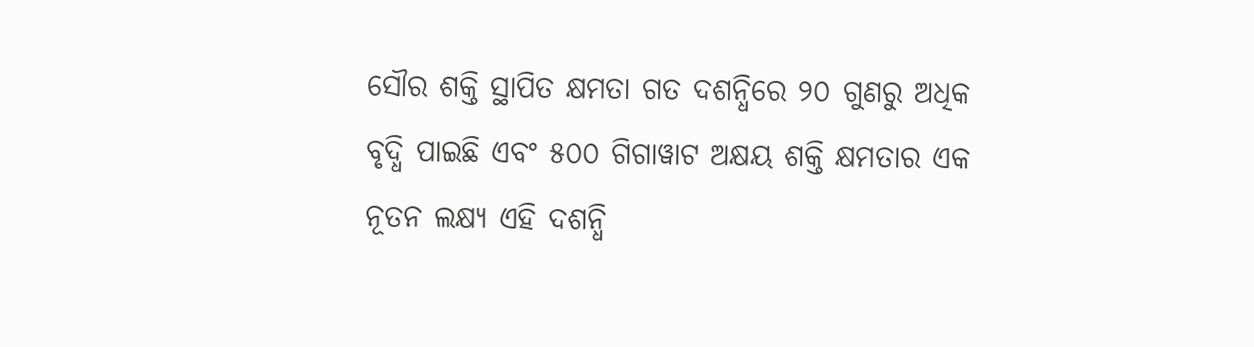ସୌର ଶକ୍ତି ସ୍ଥାପିତ କ୍ଷମତା ଗତ ଦଶନ୍ଧିରେ ୨୦ ଗୁଣରୁ ଅଧିକ ବୃଦ୍ଧି ପାଇଛି ଏବଂ ୫୦୦ ଗିଗାୱାଟ ଅକ୍ଷୟ ଶକ୍ତି କ୍ଷମତାର ଏକ ନୂତନ ଲକ୍ଷ୍ୟ ଏହି ଦଶନ୍ଧି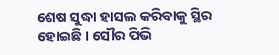ଶେଷ ସୁଦ୍ଧା ହାସଲ କରିବାକୁ ସ୍ଥିର ହୋଇଛି । ସୌର ପିଭି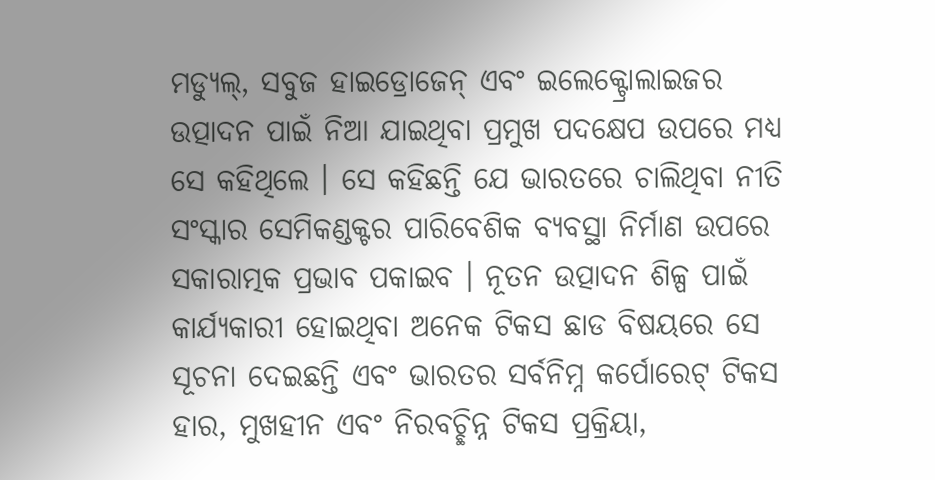ମଡ୍ୟୁଲ୍‌, ସବୁଜ ହାଇଡ୍ରୋଜେନ୍ ଏବଂ ଇଲେକ୍ଟ୍ରୋଲାଇଜର ଉତ୍ପାଦନ ପାଇଁ ନିଆ ଯାଇଥିବା ପ୍ରମୁଖ ପଦକ୍ଷେପ ଉପରେ ମଧ୍ୟ ସେ କହିଥିଲେ । ସେ କହିଛନ୍ତି ଯେ ଭାରତରେ ଚାଲିଥିବା ନୀତି ସଂସ୍କାର ସେମିକଣ୍ଡକ୍ଟର ପାରିବେଶିକ ବ୍ୟବସ୍ଥା ନିର୍ମାଣ ଉପରେ ସକାରାତ୍ମକ ପ୍ରଭାବ ପକାଇବ । ନୂତନ ଉତ୍ପାଦନ ଶିଳ୍ପ ପାଇଁ କାର୍ଯ୍ୟକାରୀ ହୋଇଥିବା ଅନେକ ଟିକସ ଛାଡ ବିଷୟରେ ସେ ସୂଚନା ଦେଇଛନ୍ତି ଏବଂ ଭାରତର ସର୍ବନିମ୍ନ କର୍ପୋରେଟ୍ ଟିକସ ହାର, ମୁଖହୀନ ଏବଂ ନିରବଚ୍ଛିନ୍ନ ଟିକସ ପ୍ରକ୍ରିୟା,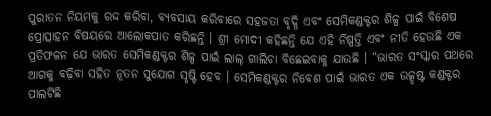ପୁରାତନ ନିୟମକୁ ରଦ୍ଦ କରିବା, ବ୍ୟବସାୟ କରିବାରେ ସହଜତା ବୃଦ୍ଧି ଏବଂ ସେମିକଣ୍ଡକ୍ଟର ଶିଳ୍ପ ପାଇଁ ବିଶେଷ ପ୍ରୋତ୍ସାହନ ବିଷୟରେ ଆଲୋକପାତ କରିଛନ୍ତି । ଶ୍ରୀ ମୋଦୀ କହିଛନ୍ତି ଯେ ଏହି ନିଷ୍ପତ୍ତି ଏବଂ ନୀତି ହେଉଛି ଏକ ପ୍ରତିଫଳନ ଯେ ଭାରତ ସେମିକଣ୍ଡକ୍ଟର ଶିଳ୍ପ ପାଇଁ ଲାଲ୍ ଗାଲିଚା ବିଛେଇବାକୁ ଯାଉଛି । “ଭାରତ ସଂସ୍କାର ପଥରେ ଆଗକୁ ବଢ଼ିବା ସହିତ ନୂତନ ସୁଯୋଗ ସୃଷ୍ଟି ହେବ । ସେମିକଣ୍ଡକ୍ଟର ନିବେଶ ପାଇଁ ଭାରତ ଏକ ଉତ୍କୃଷ୍ଟ କଣ୍ଡକ୍ଟର ପାଲଟିଛି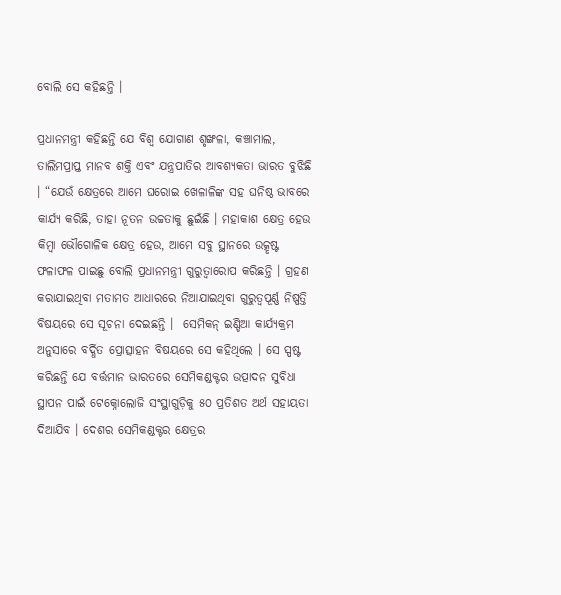ବୋଲି ସେ କହିଛନ୍ତି ।

ପ୍ରଧାନମନ୍ତ୍ରୀ କହିଛନ୍ତି ଯେ ବିଶ୍ୱ ଯୋଗାଣ ଶୃଙ୍ଖଳା, କଞ୍ଚାମାଲ, ତାଲିମପ୍ରାପ୍ତ ମାନବ ଶକ୍ତି ଏବଂ ଯନ୍ତ୍ରପାତିର ଆବଶ୍ୟକତା ଭାରତ ବୁଝିଛି । “ଯେଉଁ କ୍ଷେତ୍ରରେ ଆମେ ଘରୋଇ ଖେଳାଳିଙ୍କ ସହ ଘନିଷ୍ଠ ଭାବରେ କାର୍ଯ୍ୟ କରିଛି, ତାହା ନୂତନ ଉଚ୍ଚତାକୁ ଛୁଇଁଛି । ମହାକାଶ କ୍ଷେତ୍ର ହେଉ କିମ୍ବା ଭୌଗୋଳିକ କ୍ଷେତ୍ର ହେଉ, ଆମେ ସବୁ ସ୍ଥାନରେ ଉତ୍କୃଷ୍ଟ ଫଳାଫଳ ପାଇଛୁ ବୋଲି ପ୍ରଧାନମନ୍ତ୍ରୀ ଗୁରୁତ୍ୱାରୋପ କରିଛନ୍ତି । ଗ୍ରହଣ କରାଯାଇଥିବା ମତାମତ ଆଧାରରେ ନିଆଯାଇଥିବା ଗୁରୁତ୍ୱପୂର୍ଣ୍ଣ ନିଷ୍ପତ୍ତି ବିଷୟରେ ସେ ସୂଚନା ଦେଇଛନ୍ତି ।  ସେମିକନ୍ ଇଣ୍ଡିଆ କାର୍ଯ୍ୟକ୍ରମ ଅନୁସାରେ ବର୍ଦ୍ଧିତ ପ୍ରୋତ୍ସାହନ ବିଷୟରେ ସେ କହିଥିଲେ । ସେ ସ୍ପଷ୍ଟ କରିଛନ୍ତି ଯେ ବର୍ତ୍ତମାନ ଭାରତରେ ସେମିକଣ୍ଡକ୍ଟର ଉତ୍ପାଦନ ସୁବିଧା ସ୍ଥାପନ ପାଇଁ ଟେକ୍ନୋଲୋଜି ସଂସ୍ଥାଗୁଡ଼ିକୁ ୫୦ ପ୍ରତିଶତ ଅର୍ଥ ସହାୟତା ଦିଆଯିବ । ଦେଶର ସେମିକଣ୍ଡକ୍ଟର କ୍ଷେତ୍ରର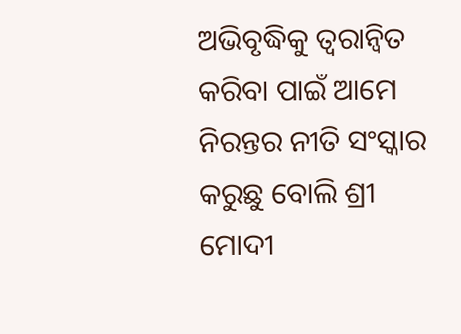ଅଭିବୃଦ୍ଧିକୁ ତ୍ୱରାନ୍ୱିତ କରିବା ପାଇଁ ଆମେ ନିରନ୍ତର ନୀତି ସଂସ୍କାର କରୁଛୁ ବୋଲି ଶ୍ରୀ ମୋଦୀ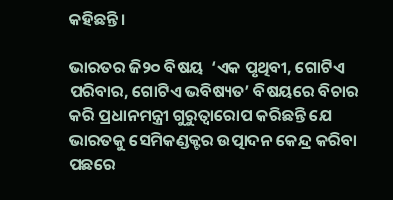କହିଛନ୍ତି।

ଭାରତର ଜି୨୦ ବିଷୟ  ‘ଏକ ପୃଥିବୀ, ଗୋଟିଏ ପରିବାର, ଗୋଟିଏ ଭବିଷ୍ୟତ’ ବିଷୟରେ ବିଚାର କରି ପ୍ରଧାନମନ୍ତ୍ରୀ ଗୁରୁତ୍ୱାରୋପ କରିଛନ୍ତି ଯେ ଭାରତକୁ ସେମିକଣ୍ଡକ୍ଟର ଉତ୍ପାଦନ କେନ୍ଦ୍ର କରିବା ପଛରେ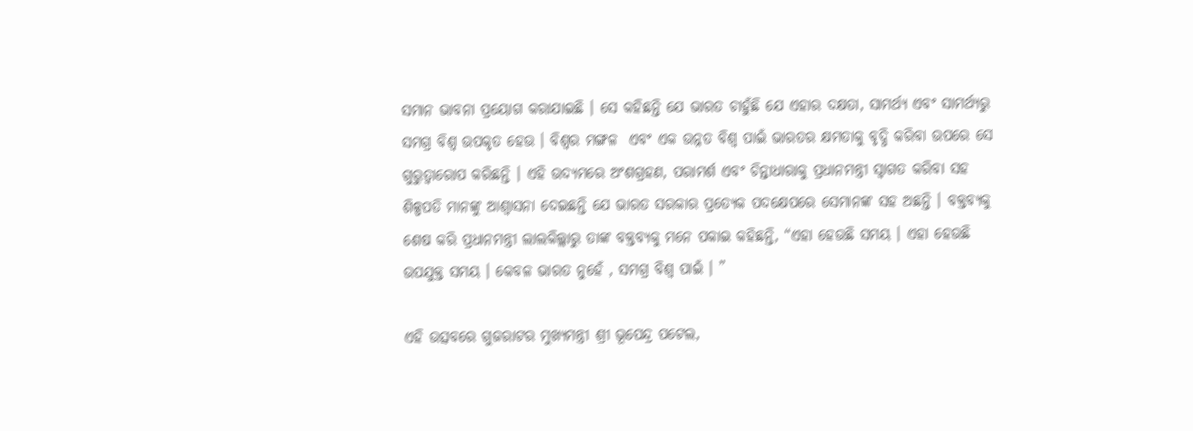ସମାନ ଭାବନା ପ୍ରୟୋଗ କରାଯାଇଛି । ସେ କହିଛନ୍ତି ଯେ ଭାରତ ଚାହୁଁଛି ଯେ ଏହାର ଦକ୍ଷତା, ସାମର୍ଥ୍ୟ ଏବଂ ସାମର୍ଥ୍ୟରୁ ସମଗ୍ର ବିଶ୍ୱ ଉପକୃତ ହେଉ । ବିଶ୍ୱର ମଙ୍ଗଳ  ଏବଂ ଏକ ଉନ୍ନତ ବିଶ୍ୱ ପାଇଁ ଭାରତର କ୍ଷମତାକୁ ବୃଦ୍ଧି କରିବା ଉପରେ ସେ ଗୁରୁତ୍ୱାରୋପ କରିଛନ୍ତି । ଏହି ଉଦ୍ୟମରେ ଅଂଶଗ୍ରହଣ, ପରାମର୍ଶ ଏବଂ ଚିନ୍ତାଧାରାକୁ ପ୍ରଧାନମନ୍ତ୍ରୀ ସ୍ୱାଗତ କରିବା ସହ ଶିଳ୍ପପତି ମାନଙ୍କୁ ଆଶ୍ୱାସନା ଦେଇଛନ୍ତି ଯେ ଭାରତ ସରକାର ପ୍ରତ୍ୟେକ ପଦକ୍ଷେପରେ ସେମାନଙ୍କ ସହ ଅଛନ୍ତି । ବକ୍ତବ୍ୟକୁ ଶେଷ କରି ପ୍ରଧାନମନ୍ତ୍ରୀ ଲାଲକିଲ୍ଲାରୁ ତାଙ୍କ ବକ୍ତବ୍ୟକୁ ମନେ ପକାଇ କହିଛନ୍ତି, “ଏହା ହେଉଛି ସମୟ । ଏହା ହେଉଛି ଉପଯୁକ୍ତ ସମୟ । କେବଳ ଭାରତ ନୁହେଁ , ସମଗ୍ର ବିଶ୍ୱ ପାଇଁ । ”

ଏହି ଉତ୍ସବରେ ଗୁଜରାଟର ମୁଖ୍ୟମନ୍ତ୍ରୀ ଶ୍ରୀ ଭୂପେନ୍ଦ୍ର ପଟେଲ,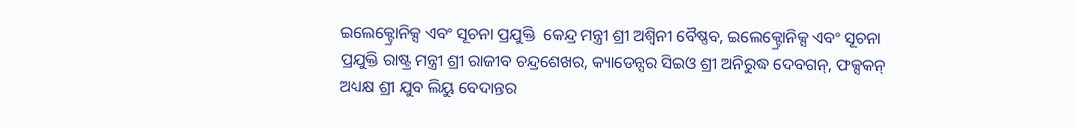ଇଲେକ୍ଟ୍ରୋନିକ୍ସ ଏବଂ ସୂଚନା ପ୍ରଯୁକ୍ତି  କେନ୍ଦ୍ର ମନ୍ତ୍ରୀ ଶ୍ରୀ ଅଶ୍ୱିନୀ ବୈଷ୍ଣବ, ଇଲେକ୍ଟ୍ରୋନିକ୍ସ ଏବଂ ସୂଚନା ପ୍ରଯୁକ୍ତି ରାଷ୍ଟ୍ର ମନ୍ତ୍ରୀ ଶ୍ରୀ ରାଜୀବ ଚନ୍ଦ୍ରଶେଖର, କ୍ୟାଡେନ୍ସର ସିଇଓ ଶ୍ରୀ ଅନିରୁଦ୍ଧ ଦେବଗନ୍‌, ଫକ୍ସକନ୍ ଅଧ୍ୟକ୍ଷ ଶ୍ରୀ ଯୁବ ଲିୟୁ ବେଦାନ୍ତର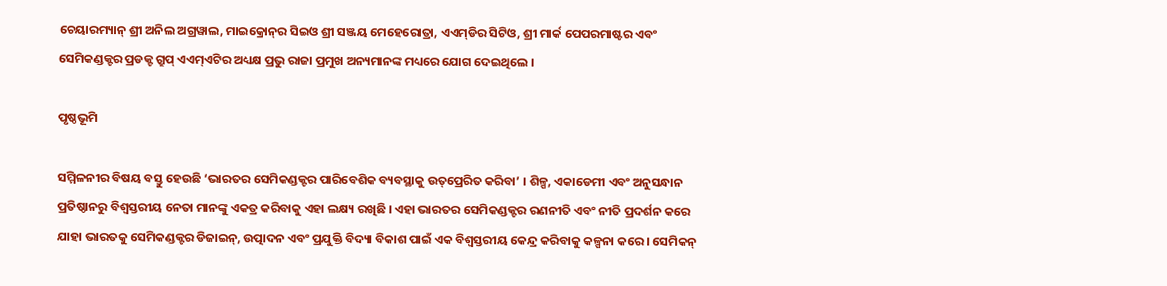ଚେୟାରମ୍ୟାନ୍ ଶ୍ରୀ ଅନିଲ ଅଗ୍ରୱାଲ, ମାଇକ୍ରୋନ୍‌ର ସିଇଓ ଶ୍ରୀ ସଞ୍ଜୟ ମେହେରୋତ୍ରା, ଏଏମ୍‌ଡିର ସିଟିଓ, ଶ୍ରୀ ମାର୍କ ପେପରମାଷ୍ଟର ଏବଂ ସେମିକଣ୍ଡକ୍ଟର ପ୍ରଡକ୍ଟ ଗ୍ରୁପ୍ ଏଏମ୍‌ଏଟିର ଅଧ୍ୟକ୍ଷ ପ୍ରଭୁ ରାଜା ପ୍ରମୁଖ ଅନ୍ୟମାନଙ୍କ ମଧ୍ୟରେ ଯୋଗ ଦେଇଥିଲେ ।

ପୃଷ୍ଠଭୂମି

ସମ୍ମିଳନୀର ବିଷୟ ବସ୍ତୁ ହେଉଛି ‘ଭାରତର ସେମିକଣ୍ଡକ୍ଟର ପାରିବେଶିକ ବ୍ୟବସ୍ଥାକୁ ଉତ୍‌ପ୍ରେରିତ କରିବା’ । ଶିଳ୍ପ, ଏକାଡେମୀ ଏବଂ ଅନୁସନ୍ଧାନ ପ୍ରତିଷ୍ଠାନରୁ ବିଶ୍ୱସ୍ତରୀୟ ନେତା ମାନଙ୍କୁ ଏକତ୍ର କରିବାକୁ ଏହା ଲକ୍ଷ୍ୟ ରଖିଛି । ଏହା ଭାରତର ସେମିକଣ୍ଡକ୍ଟର ରଣନୀତି ଏବଂ ନୀତି ପ୍ରଦର୍ଶନ କରେ ଯାହା ଭାରତକୁ ସେମିକଣ୍ଡକ୍ଟର ଡିଜାଇନ୍‌, ଉତ୍ପାଦନ ଏବଂ ପ୍ରଯୁକ୍ତି ବିଦ୍ୟା ବିକାଶ ପାଇଁ ଏକ ବିଶ୍ୱସ୍ତରୀୟ କେନ୍ଦ୍ର କରିବାକୁ କଳ୍ପନା କରେ । ସେମିକନ୍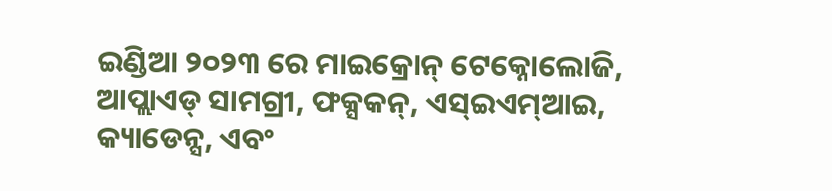ଇଣ୍ଡିଆ ୨୦୨୩ ରେ ମାଇକ୍ରୋନ୍ ଟେକ୍ନୋଲୋଜି, ଆପ୍ଲାଏଡ୍ ସାମଗ୍ରୀ, ଫକ୍ସକନ୍‌, ଏସ୍‌ଇଏମ୍‌ଆଇ, କ୍ୟାଡେନ୍ସ, ଏବଂ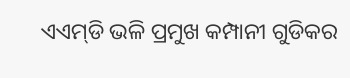ଏଏମ୍‌ଡି ଭଳି ପ୍ରମୁଖ କମ୍ପାନୀ ଗୁଡିକର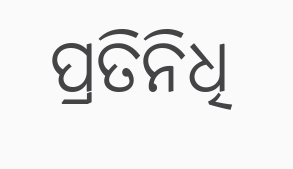ପ୍ରତିନିଧି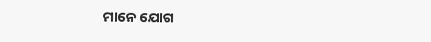ମାନେ ଯୋଗ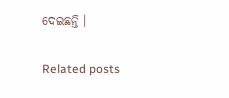ଦେଇଛନ୍ତି ।

Related posts